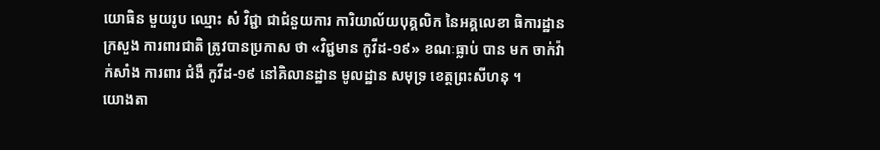យោធិន មួយរូប ឈ្មោះ សំ វិជ្ជា ជាជំនួយការ ការិយាល័យបុគ្គលិក នៃអគ្គលេខា ធិការដ្ឋាន ក្រសួង ការពារជាតិ ត្រូវបានប្រកាស ថា «វិជ្ជមាន កូវីដ-១៩» ខណៈធ្លាប់ បាន មក ចាក់វ៉ាក់សាំង ការពារ ជំងឺ កូវីដ-១៩ នៅគិលានដ្ឋាន មូលដ្ឋាន សមុទ្រ ខេត្តព្រះសីហនុ ។
យោងតា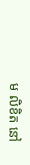ម លិខិត នៅ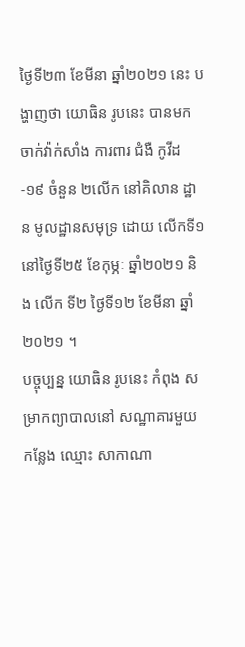ថ្ងៃទី២៣ ខែមីនា ឆ្នាំ២០២១ នេះ បង្ហាញថា យោធិន រូបនេះ បានមក ចាក់វ៉ាក់សាំង ការពារ ជំងឺ កូវីដ-១៩ ចំនួន ២លើក នៅគិលាន ដ្ឋាន មូលដ្ឋានសមុទ្រ ដោយ លើកទី១ នៅថ្ងៃទី២៥ ខែកុម្ភៈ ឆ្នាំ២០២១ និង លើក ទី២ ថ្ងៃទី១២ ខែមីនា ឆ្នាំ២០២១ ។
បច្ចុប្បន្ន យោធិន រូបនេះ កំពុង សម្រាកព្យាបាលនៅ សណ្ឋាគារមួយ កន្លែង ឈ្មោះ សាកាណា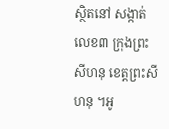ស្ថិតនៅ សង្កាត់លេខ៣ ក្រុងព្រះសីហនុ ខេត្តព្រះសីហនុ ។អូ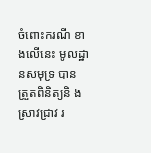ចំពោះករណី ខាងលើនេះ មូលដ្ឋានសមុទ្រ បាន ត្រួតពិនិត្យនិ ងស្រាវជ្រាវ រ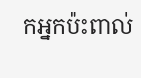កអ្នកប៉ះពាល់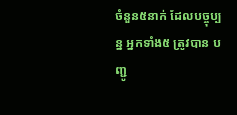ចំនួន៥នាក់ ដែលបច្ចុប្បន្ន អ្នកទាំង៥ ត្រូវបាន បញ្ជូ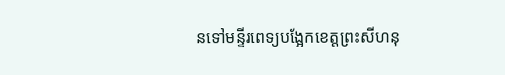នទៅមន្ទីរពេទ្យបង្អែកខេត្តព្រះសីហនុ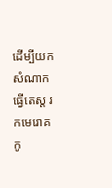ដើម្បីយក សំណាកធ្វើតេស្ត រកមេរោគ កូ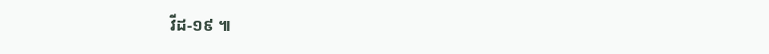វីដ-១៩ ៕